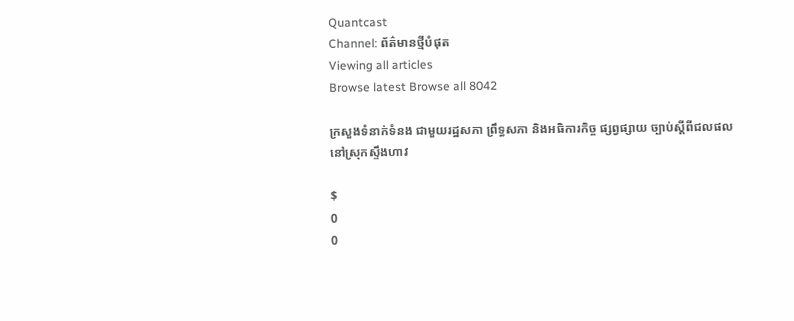Quantcast
Channel: ព័ត៌មានថ្មីបំផុត
Viewing all articles
Browse latest Browse all 8042

ក្រសួងទំនាក់ទំនង ជាមួយរដ្ឋសភា ព្រឹទ្ធសភា និងអធិការកិច្ច ផ្សព្វផ្សាយ ច្បាប់ស្តីពីជលផល នៅស្រុកស្ទឹងហាវ

$
0
0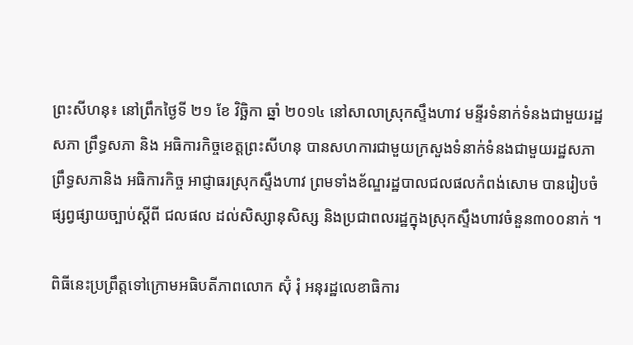ព្រះសីហនុ៖ នៅព្រឹកថ្ងៃទី ២១ ខែ វិច្ឆិកា ឆ្នាំ ២០១៤ នៅសាលាស្រុកស្ទឹងហាវ មន្ទីរទំនាក់ទំនងជាមួយរដ្ឋសភា ព្រឹទ្ធសភា និង អធិការកិច្ចខេត្តព្រះសីហនុ បានសហការជាមួយក្រសួងទំនាក់ទំនងជាមួយរដ្ឋសភា ព្រឹទ្ធសភានិង អធិការកិច្ច អាជ្ញាធរស្រុកស្ទឹងហាវ ព្រមទាំងខ័ណ្ឌរដ្ឋបាលជលផលកំពង់សោម បានរៀបចំផ្សព្វផ្សាយច្បាប់ស្តីពី ជលផល ដល់សិស្សានុសិស្ស និងប្រជាពលរដ្ឋក្នុងស្រុកស្ទឹងហាវចំនួន៣០០នាក់ ។

ពិធីនេះប្រព្រឹត្តទៅក្រោមអធិបតីភាពលោក ស៊ុំ រុំ អនុរដ្ឋលេខាធិការ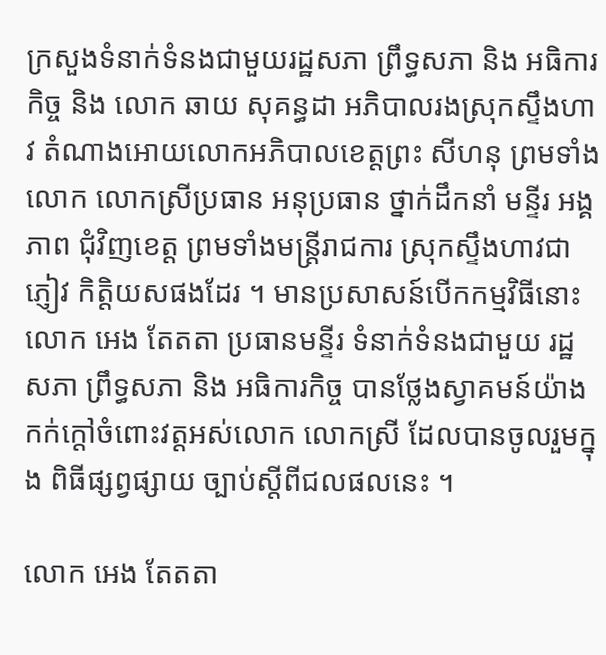ក្រសួងទំនាក់ទំនងជាមួយរដ្ឋសភា ព្រឹទ្ធសភា និង អធិការកិច្ច និង លោក ឆាយ សុគន្ធដា អភិបាលរងស្រុកស្ទឹងហាវ តំណាងអោយលោកអភិបាលខេត្តព្រះ សីហនុ ព្រមទាំងលោក លោកស្រីប្រធាន អនុប្រធាន ថ្នាក់ដឹកនាំ មន្ទីរ អង្គភាព ជុំវិញខេត្ត ព្រមទាំងមន្រ្តីរាជការ ស្រុកស្ទឹងហាវជាភ្ញៀវ កិត្តិយសផងដែរ ។ មានប្រសាសន៍បើកកម្មវិធីនោះ លោក អេង តែតតា ប្រធានមន្ទីរ ទំនាក់ទំនងជាមួយ រដ្ឋសភា ព្រឹទ្ធសភា និង អធិការកិច្ច បានថ្លែងស្វាគមន៍យ៉ាង កក់ក្តៅចំពោះវត្តអស់លោក លោកស្រី ដែលបានចូលរួមក្នុង ពិធីផ្សព្វផ្សាយ ច្បាប់ស្តីពីជលផលនេះ ។

លោក អេង តែតតា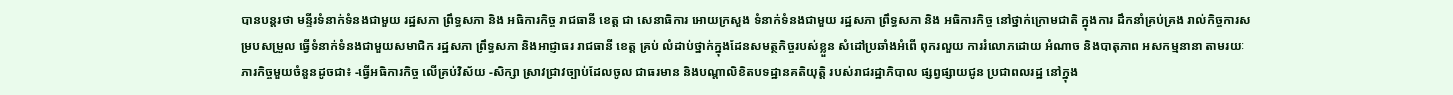បានបន្តរថា មន្ទីរទំនាក់ទំនងជាមួយ រដ្ឋសភា ព្រឹទ្ធសភា និង អធិការកិច្ច រាជធានី ខេត្ត ជា សេនាធិការ អោយក្រសួង ទំនាក់ទំនងជាមួយ រដ្ឋសភា ព្រឹទ្ធសភា និង អធិការកិច្ច នៅថ្នាក់ក្រោមជាតិ ក្នុងការ ដឹកនាំគ្រប់គ្រង រាល់កិច្ចការសម្របសម្រួល ធ្វើទំនាក់ទំនងជាមួយសមាជិក រដ្ឋសភា ព្រឹទ្ធសភា និងអាជ្ញាធរ រាជធានី ខេត្ត គ្រប់ លំដាប់ថ្នាក់ក្នុងដែនសមត្ថកិច្ចរបស់ខ្លួន សំដៅប្រឆាំងអំពើ ពុករលួយ ការរំលោភដោយ អំណាច និងបាតុភាព អសកម្មនានា តាមរយៈភារកិច្ចមួយចំនួនដូចជា៖ -ធ្វើអធិការកិច្ច លើគ្រប់វិស័យ -សិក្សា ស្រាវជ្រាវច្បាប់ដែលចូល ជាធរមាន និងបណ្តាលិខិតបទដ្ឋានគតិយុត្តិ របស់រាជរដ្ឋាភិបាល ផ្សព្វផ្សាយជូន ប្រជាពលរដ្ឋ នៅក្នុង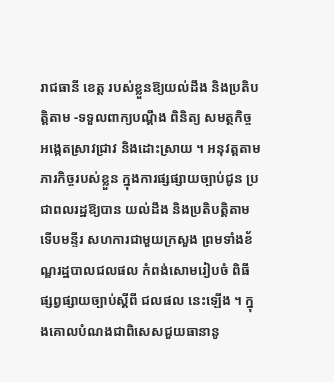រាជធានី ខេត្ត របស់ខ្លួនឱ្យយល់ដឹង និងប្រតិបត្តិតាម -ទទួលពាក្យបណ្តឹង ពិនិត្យ សមត្ថកិច្ច អង្កេតស្រាវជ្រាវ និងដោះស្រាយ ។ អនុវត្តតាមភារកិច្ចរបស់ខ្លួន ក្នុងការផ្សផ្សាយច្បាប់ជូន ប្រជាពលរដ្ឋឱ្យបាន យល់ដឹង និងប្រតិបត្តិតាម ទើបមន្ទីរ សហការជាមួយក្រសួង ព្រមទាំងខ័ណ្ឌរដ្ឋបាលជលផល កំពង់សោមរៀបចំ ពិធីផ្សព្វផ្សាយច្បាប់ស្តីពី ជលផល នេះឡើង ។ ក្នុងគោលបំណងជាពិសេសជួយធានានូ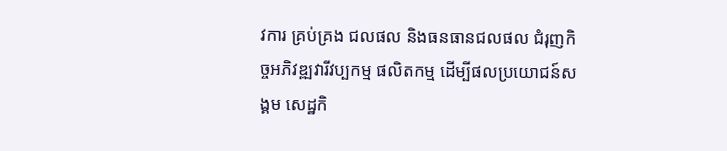វការ គ្រប់គ្រង ជលផល និងធនធានជលផល ជំរុញកិច្ចអភិវឌ្ឍវារីវប្បកម្ម ផលិតកម្ម ដើម្បីផលប្រយោជន៍សង្គម សេដ្ឋកិ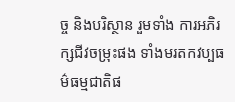ច្ច និងបរិស្ថាន រួមទាំង ការអភិរក្សជីវចម្រុះផង ទាំងមរតកវប្បធម៌ធម្មជាតិផ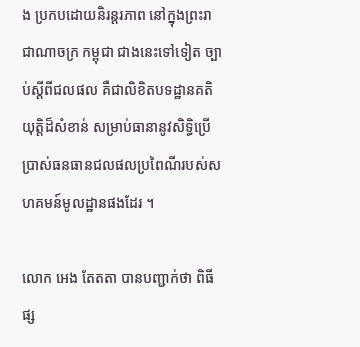ង ប្រកបដោយនិរន្តរភាព នៅក្នុងព្រះរាជាណាចក្រ កម្ពុជា ជាងនេះទៅទៀត ច្បាប់ស្តីពីជលផល គឺជាលិខិតបទដ្ឋានគតិយុត្តិដ៏សំខាន់ សម្រាប់ធានានូវសិទ្ធិប្រើ ប្រាស់ធនធានជលផលប្រពៃណីរបស់សហគមន៍មូលដ្ឋានផងដែរ ។

លោក អេង តែតតា បានបញ្ជាក់ថា ពិធីផ្ស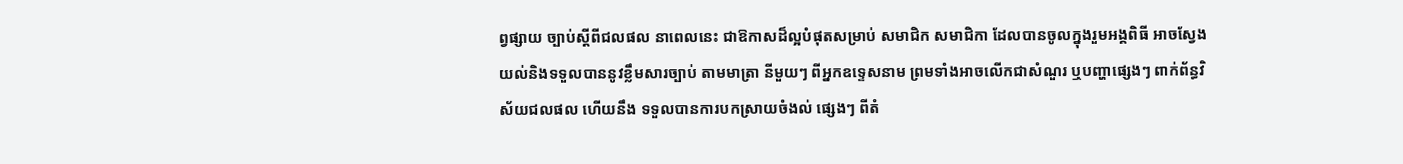ព្វផ្សាយ ច្បាប់ស្តីពីជលផល នាពេលនេះ ជាឱកាសដ៏ល្អបំផុតសម្រាប់ សមាជិក សមាជិកា ដែលបានចូលក្នុងរួមអង្គពិធី អាចស្វែងយល់និងទទួលបាននូវខ្លឹមសារច្បាប់ តាមមាត្រា នីមួយៗ ពីអ្នកឧទ្ទេសនាម ព្រមទាំងអាចលើកជាសំណួរ ឬបញ្ហាផ្សេងៗ ពាក់ព័ន្ធវិស័យជលផល ហើយនឹង ទទួលបានការបកស្រាយចំងល់ ផ្សេងៗ ពីតំ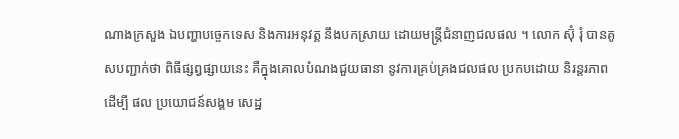ណាងក្រសួង ឯបញ្ហាបច្ចេកទេស និងការអនុវត្ត នឹងបកស្រាយ ដោយមន្រ្តីជំនាញជលផល ។ លោក ស៊ុំ រុំ បានគូសបញ្ជាក់ថា ពិធីផ្សព្វផ្សាយនេះ គឺក្នុងគោលបំណងជួយធានា នូវការគ្រប់គ្រងជលផល ប្រកបដោយ និរន្តរភាព ដើម្បី ផល ប្រយោជន៍សង្គម សេដ្ឋ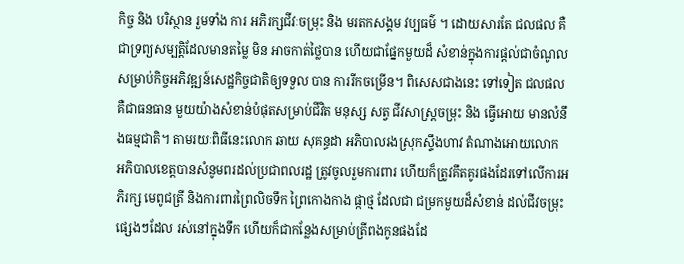កិច្ច និង បរិស្ថាន រួមទាំង ការ អភិរក្សជីវៈចម្រុះ និង មរតកសង្គម វប្បធម៌ ។ ដោយសារតែ ជលផល គឺជាទ្រព្យសម្បត្តិដែលមានតម្លៃ មិន អាចកាត់ថ្លៃបាន ហើយជាផ្នែកមួយដ៏ សំខាន់ក្នុងការផ្តល់ជាចំណូល សម្រាប់កិច្ចអភិវឌ្ឍន៍សេដ្ឋកិច្ចជាតិឲ្យទទួល បាន ការរីកចម្រើន។ ពិសេសជាងនេះ ទៅទៀត ជលផល គឺជាធនធាន មួយយ៉ាងសំខាន់បំផុតសម្រាប់ជីវិត មនុស្ស សត្វ ជីវសាស្រ្តចម្រុះ និង ធ្វើអោយ មានលំនឹងធម្មជាតិ។ តាមរយៈពិធីនេះលោក ឆាយ សុគន្ធដា អភិបាលរងស្រុកស្ទឹងហាវ តំណាងអោយលោក អភិបាលខេត្តបានសំនូមពរដល់ប្រជាពលរដ្ឋ ត្រូវចូលរួមការពារ ហើយក៏ត្រូវគឹតគូរផងដែរទៅលើការអភិរក្ស មេពូជត្រី និងការពារព្រៃលិចទឹក ព្រៃកោងកាង ផ្កាថ្ម ដែលជា ជម្រកមួយដ៏សំខាន់ ដល់ជីវចម្រុះផ្សេងៗដែល រស់នៅក្នុងទឹក ហើយក៏ជាកន្លែងសម្រាប់ត្រីពងកូនផងដែ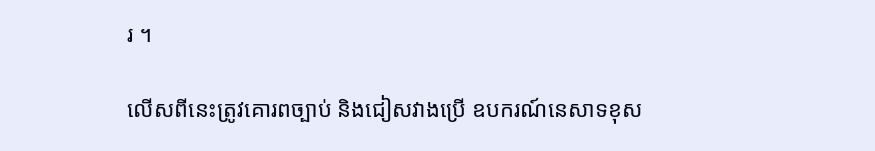រ ។

លើសពីនេះត្រូវគោរពច្បាប់ និងជៀសវាងប្រើ ឧបករណ៍នេសាទខុស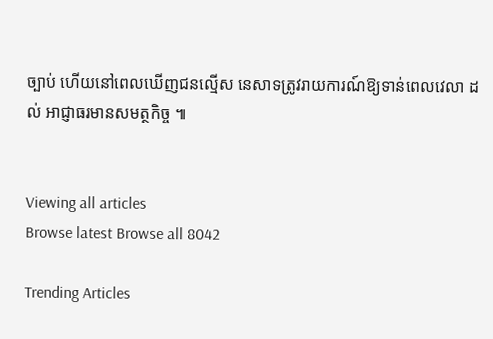ច្បាប់ ហើយនៅពេលឃើញជនល្មើស នេសាទត្រូវរាយការណ៍ឱ្យទាន់ពេលវេលា ដល់ អាជ្ញាធរមានសមត្ថកិច្ច ៕


Viewing all articles
Browse latest Browse all 8042

Trending Articles